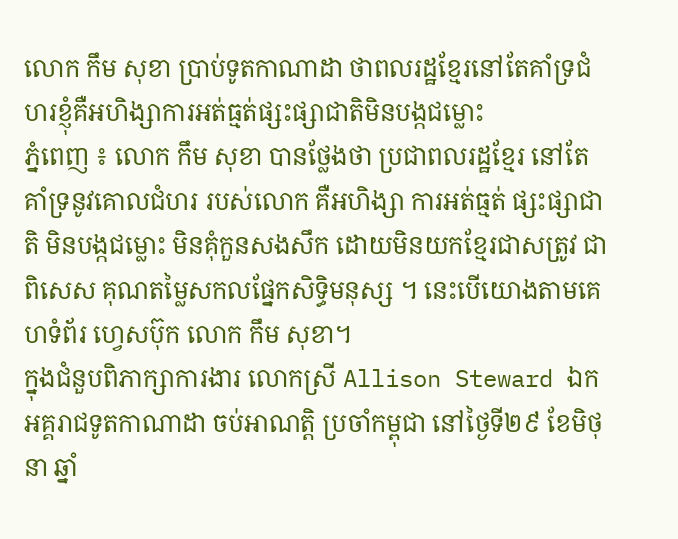លោក កឹម សុខា ប្រាប់ទូតកាណាដា ថាពលរដ្ឋខ្មែរនៅតែគាំទ្រជំហរខ្ញុំគឺអហិង្សាការអត់ធ្មត់ផ្សះផ្សាជាតិមិនបង្កជម្លោះ
ភ្នំពេញ ៖ លោក កឹម សុខា បានថ្លែងថា ប្រជាពលរដ្ឋខ្មែរ នៅតែគាំទ្រនូវគោលជំហរ របស់លោក គឺអហិង្សា ការអត់ធ្មត់ ផ្សះផ្សាជាតិ មិនបង្កជម្លោះ មិនគុំកួនសងសឹក ដោយមិនយកខ្មែរជាសត្រូវ ជាពិសេស គុណតម្លៃសកលផ្នែកសិទ្ធិមនុស្ស ។ នេះបើយោងតាមគេហទំព័រ ហ្វេសប៊ុក លោក កឹម សុខា។
ក្នុងជំនួបពិភាក្សាការងារ លោកស្រី Allison Steward ឯកអគ្គរាជទូតកាណាដា ចប់អាណត្តិ ប្រចាំកម្ពុជា នៅថ្ងៃទី២៩ ខែមិថុនា ឆ្នាំ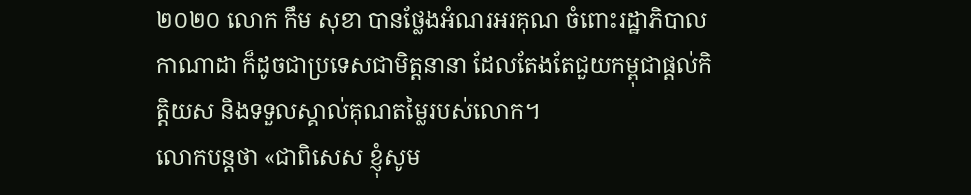២០២០ លោក កឹម សុខា បានថ្លែងអំណរអរគុណ ចំពោះរដ្ឋាភិបាលកាណាដា ក៏ដូចជាប្រទេសជាមិត្តនានា ដែលតែងតែជួយកម្ពុជាផ្តល់កិត្តិយស និងទទួលស្គាល់គុណតម្លៃរបស់លោក។
លោកបន្ដថា «ជាពិសេស ខ្ញុំសូម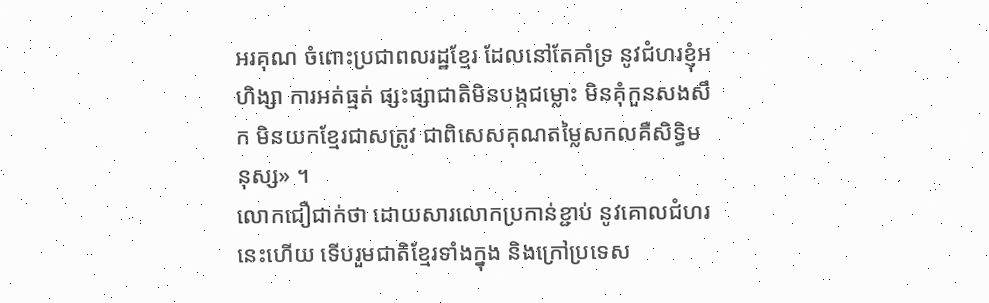អរគុណ ចំពោះប្រជាពលរដ្ឋខ្មែរ ដែលនៅតែគាំទ្រ នូវជំហរខ្ញុំអហិង្សា ការអត់ធ្មត់ ផ្សះផ្សាជាតិមិនបង្កជម្លោះ មិនគុំកួនសងសឹក មិនយកខ្មែរជាសត្រូវ ជាពិសេសគុណតម្លៃសកលគឺសិទ្ធិមនុស្ស» ។
លោកជឿជាក់ថា ដោយសារលោកប្រកាន់ខ្ជាប់ នូវគោលជំហរនេះហើយ ទើបរួមជាតិខ្មែរទាំងក្នុង និងក្រៅប្រទេស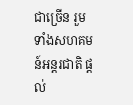ជាច្រើន រួមទាំងសហគមន៍អន្តរជាតិ ផ្តល់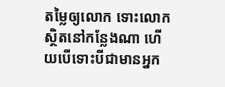តម្លៃឲ្យលោក ទោះលោកស្ថិតនៅកន្លែងណា ហើយបើទោះបីជាមានអ្នក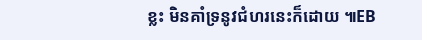ខ្លះ មិនគាំទ្រនូវជំហរនេះក៏ដោយ ៕EB